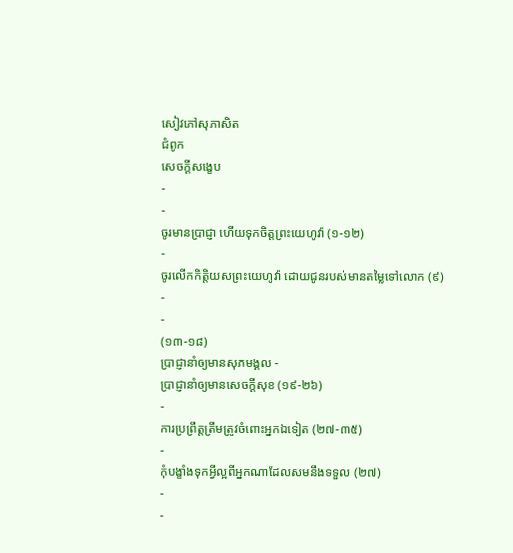សៀវភៅសុភាសិត
ជំពូក
សេចក្ដីសង្ខេប
-
-
ចូរមានប្រាជ្ញា ហើយទុកចិត្តព្រះយេហូវ៉ា (១-១២)
-
ចូរលើកកិត្តិយសព្រះយេហូវ៉ា ដោយជូនរបស់មានតម្លៃទៅលោក (៩)
-
-
(១៣-១៨)
ប្រាជ្ញានាំឲ្យមានសុភមង្គល -
ប្រាជ្ញានាំឲ្យមានសេចក្ដីសុខ (១៩-២៦)
-
ការប្រព្រឹត្តត្រឹមត្រូវចំពោះអ្នកឯទៀត (២៧-៣៥)
-
កុំបង្ខាំងទុកអ្វីល្អពីអ្នកណាដែលសមនឹងទទួល (២៧)
-
-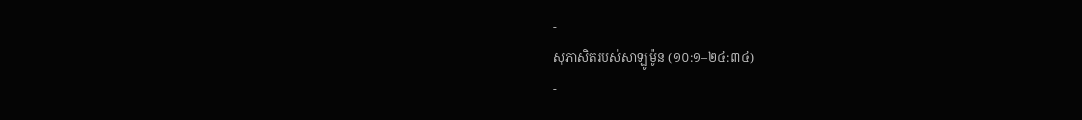-
សុភាសិតរបស់សាឡូម៉ូន (១០:១–២៤:៣៤)
-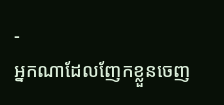-
អ្នកណាដែលញែកខ្លួនចេញ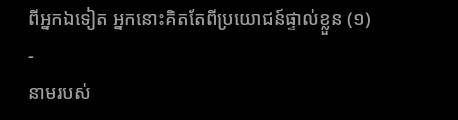ពីអ្នកឯទៀត អ្នកនោះគិតតែពីប្រយោជន៍ផ្ទាល់ខ្លួន (១)
-
នាមរបស់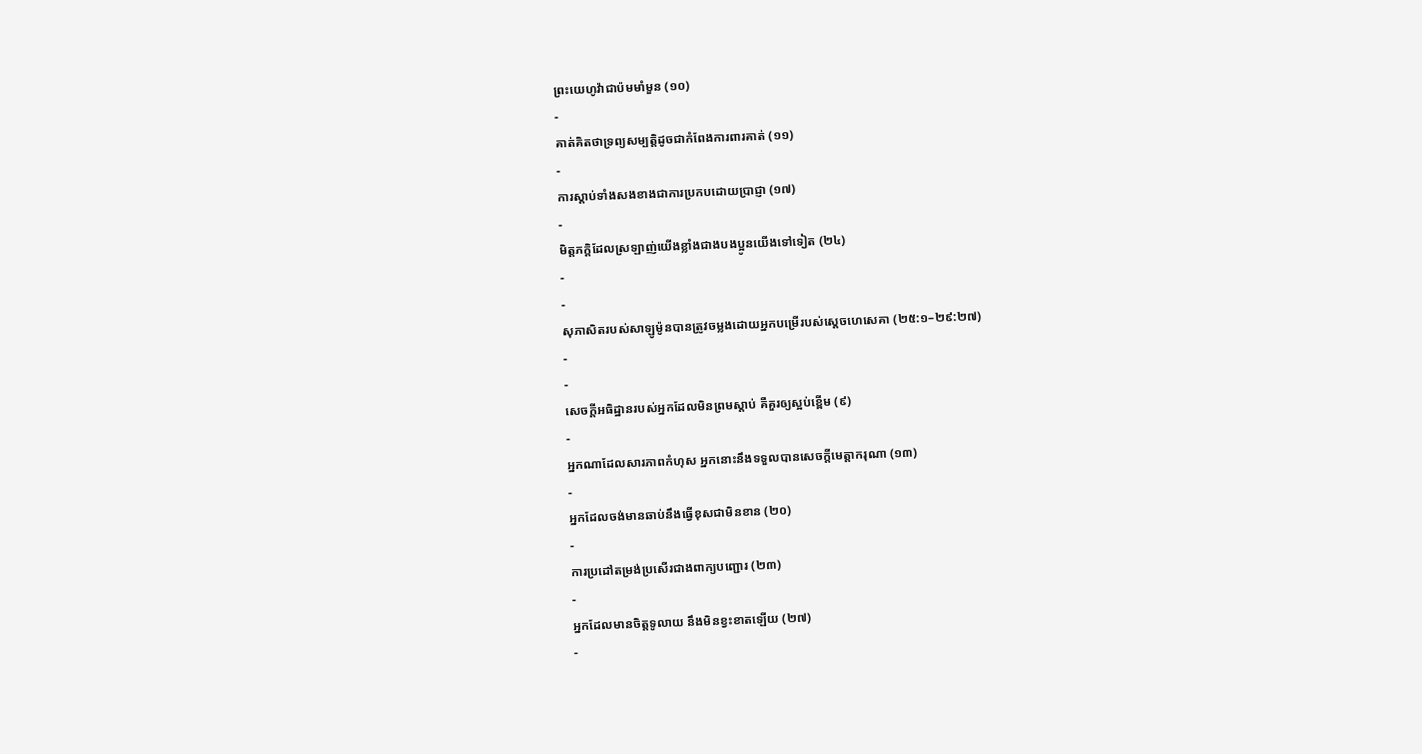ព្រះយេហូវ៉ាជាប៉មមាំមួន (១០)
-
គាត់គិតថាទ្រព្យសម្បត្តិដូចជាកំពែងការពារគាត់ (១១)
-
ការស្ដាប់ទាំងសងខាងជាការប្រកបដោយប្រាជ្ញា (១៧)
-
មិត្តភក្ដិដែលស្រឡាញ់យើងខ្លាំងជាងបងប្អូនយើងទៅទៀត (២៤)
-
-
សុភាសិតរបស់សាឡូម៉ូនបានត្រូវចម្លងដោយអ្នកបម្រើរបស់ស្ដេចហេសេគា (២៥:១–២៩:២៧)
-
-
សេចក្ដីអធិដ្ឋានរបស់អ្នកដែលមិនព្រមស្ដាប់ គឺគួរឲ្យស្អប់ខ្ពើម (៩)
-
អ្នកណាដែលសារភាពកំហុស អ្នកនោះនឹងទទួលបានសេចក្ដីមេត្តាករុណា (១៣)
-
អ្នកដែលចង់មានឆាប់នឹងធ្វើខុសជាមិនខាន (២០)
-
ការប្រដៅតម្រង់ប្រសើរជាងពាក្យបញ្ជោរ (២៣)
-
អ្នកដែលមានចិត្តទូលាយ នឹងមិនខ្វះខាតឡើយ (២៧)
-